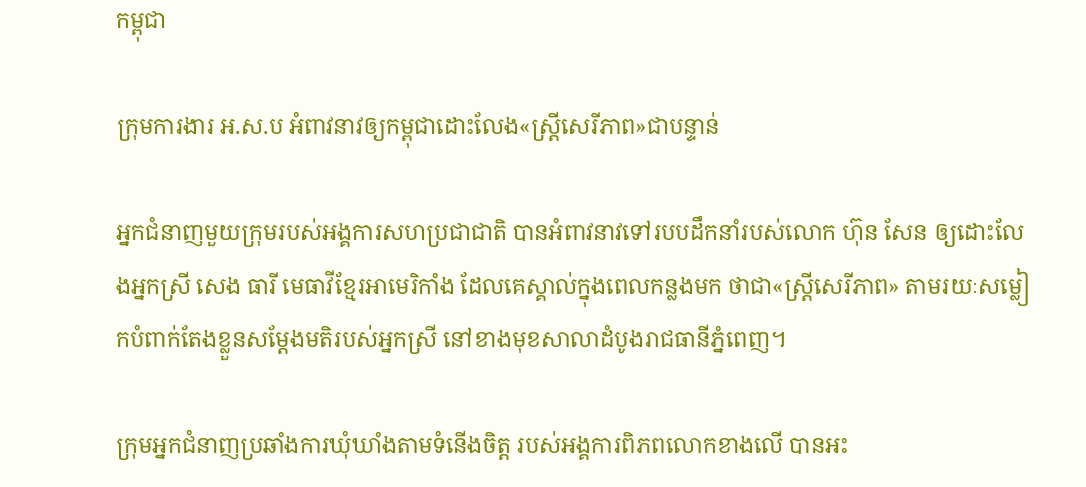កម្ពុជា

ក្រុមការងារ អ.ស.ប អំពាវនាវឲ្យកម្ពុជាដោះលែង«ស្ត្រីសេរីភាព»ជាបន្ទាន់

អ្នកជំនាញមួយក្រុមរបស់អង្គការសហប្រជាជាតិ បានអំពាវនាវទៅរបបដឹកនាំរបស់លោក ហ៊ុន សែន ឲ្យដោះលែងអ្នកស្រី សេង ធារី មេធាវីខ្មែរអាមេរិកាំង ដែលគេស្គាល់ក្នុងពេលកន្លងមក ថាជា«ស្ត្រីសេរីភាព» តាមរយៈសម្លៀកបំពាក់តែងខ្លួនសម្ដែងមតិរបស់អ្នកស្រី នៅខាងមុខសាលាដំបូងរាជធានីភ្នំពេញ។

ក្រុមអ្នកជំនាញប្រឆាំងការឃុំឃាំងតាមទំនើងចិត្ត របស់អង្គការពិភពលោកខាងលើ បានអះ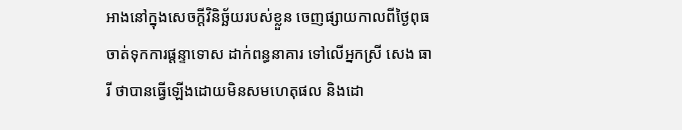អាងនៅក្នុងសេចក្ដីវិនិច្ឆ័យរបស់ខ្លួន ចេញផ្សាយកាលពីថ្ងៃពុធ ចាត់ទុកការផ្ដន្ទាទោស ដាក់ពន្ធនាគារ ទៅលើអ្នកស្រី សេង ធារី ថាបានធ្វើឡើងដោយមិនសមហេតុផល និងដោ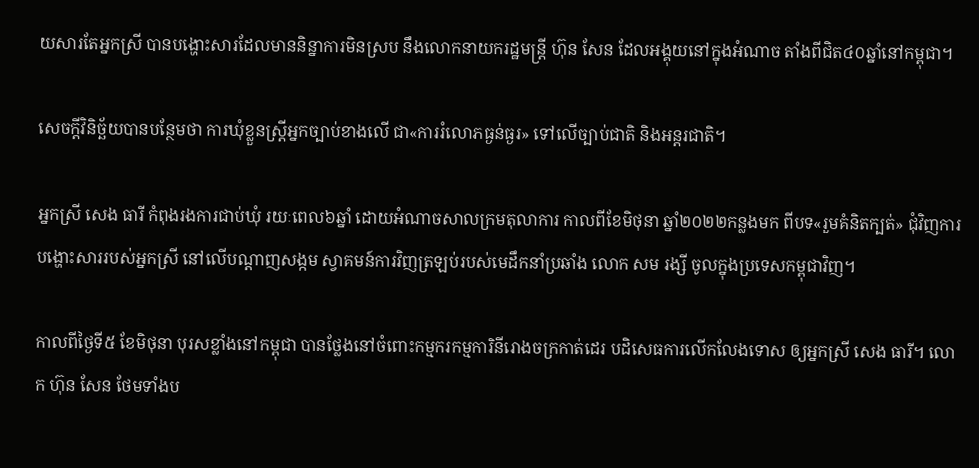យសារតែអ្នកស្រី បានបង្ហោះសារដែលមាននិន្នាការមិនស្រប នឹងលោកនាយករដ្ឋមន្ត្រី ហ៊ុន សែន ដែលអង្គុយនៅក្នុងអំណាច តាំងពីជិត៤០ឆ្នាំនៅកម្ពុជា។

សេចក្ដីវិនិច្ឆ័យបានបន្ថែមថា ការឃុំខ្លួនស្ត្រីអ្នកច្បាប់ខាងលើ ជា«ការរំលោភធ្ងន់ធ្ងរ» ទៅលើច្បាប់ជាតិ និងអន្តរជាតិ។

អ្នកស្រី សេង ធារី កំពុងរងការជាប់ឃុំ រយៈពេល៦ឆ្នាំ ដោយអំណាចសាលក្រមតុលាការ កាលពីខែមិថុនា ឆ្នាំ២០២២កន្លងមក ពីបទ«រួមគំនិតក្បត់» ជុំវិញការបង្ហោះសាររបស់អ្នកស្រី នៅលើបណ្ដាញសង្កម ស្វាគមន៍ការវិញត្រឡប់របស់មេដឹកនាំប្រឆាំង លោក សម រង្សី ចូលក្នុងប្រទេសកម្ពុជាវិញ។

កាលពីថ្ងៃទី៥ ខែមិថុនា បុរសខ្លាំងនៅកម្ពុជា បានថ្លែងនៅចំពោះកម្មករកម្មការិនីរោងចក្រកាត់ដេរ បដិសេធការលើកលែងទោស ឲ្យអ្នកស្រី សេង ធារី។ លោក ហ៊ុន សែន ថែមទាំងប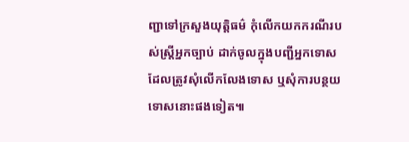ញ្ជាទៅក្រសួងយុត្តិធម៌ កុំលើកយកករណីរបស់ស្ត្រីអ្នកច្បាប់ ដាក់ចូលក្នុងបញ្ជីអ្នកទោស ដែលត្រូវសុំលើកលែងទោស ឬសុំការបន្ថយទោសនោះផងទៀត៕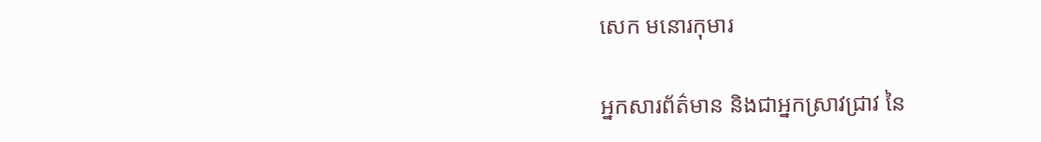សេក មនោរកុមារ

អ្នកសារព័ត៌មាន និងជាអ្នកស្រាវជ្រាវ នៃ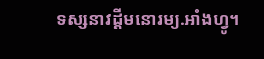ទស្សនាវដ្ដីមនោរម្យ.អាំងហ្វូ។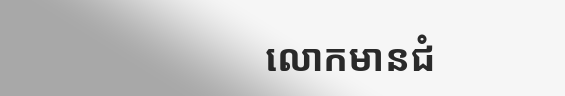លោកមានជំ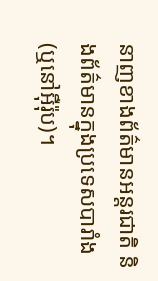នាញខាងព័ត៌មានអន្តរជាតិ និងព័ត៌មានក្នុងប្រទេសបារាំង (ឬនៅអ៊ឺរ៉ុប)។